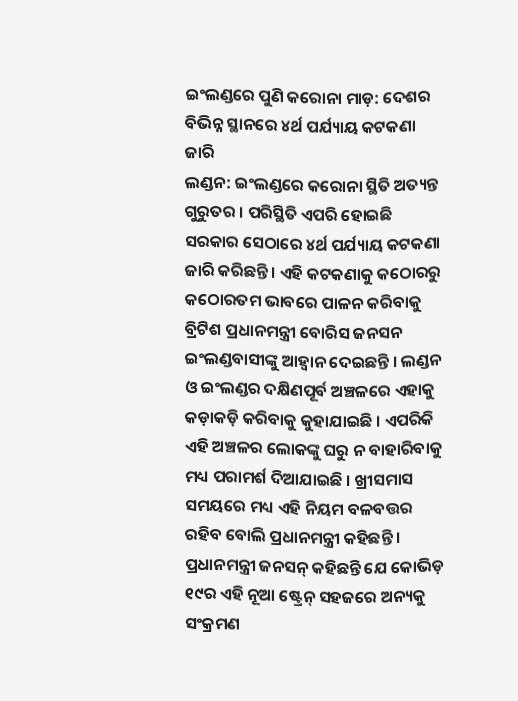ଇଂଲଣ୍ଡରେ ପୁଣି କରୋନା ମାଡ଼: ଦେଶର ବିଭିନ୍ନ ସ୍ଥାନରେ ୪ର୍ଥ ପର୍ଯ୍ୟାୟ କଟକଣା ଜାରି
ଲଣ୍ଡନ: ଇଂଲଣ୍ଡରେ କରୋନା ସ୍ଥିତି ଅତ୍ୟନ୍ତ ଗୁରୁତର । ପରିସ୍ଥିତି ଏପରି ହୋଇଛି ସରକାର ସେଠାରେ ୪ର୍ଥ ପର୍ଯ୍ୟାୟ କଟକଣା ଜାରି କରିଛନ୍ତି । ଏହି କଟକଣାକୁ କଠୋରରୁ କଠୋରତମ ଭାବରେ ପାଳନ କରିବାକୁ ବ୍ରିଟିଶ ପ୍ରଧାନମନ୍ତ୍ରୀ ବୋରିସ ଜନସନ ଇଂଲଣ୍ଡବାସୀଙ୍କୁ ଆହ୍ବାନ ଦେଇଛନ୍ତି । ଲଣ୍ଡନ ଓ ଇଂଲଣ୍ଡର ଦକ୍ଷିଣପୂର୍ବ ଅଞ୍ଚଳରେ ଏହାକୁ କଡ଼ାକଡ଼ି କରିବାକୁ କୁହାଯାଇଛି । ଏପରିକି ଏହି ଅଞ୍ଚଳର ଲୋକଙ୍କୁ ଘରୁ ନ ବାହାରିବାକୁ ମଧ୍ୟ ପରାମର୍ଶ ଦିଆଯାଇଛି । ଖ୍ରୀସମାସ ସମୟରେ ମଧ୍ୟ ଏହି ନିୟମ ବଳବତ୍ତର ରହିବ ବୋଲି ପ୍ରଧାନମନ୍ତ୍ରୀ କହିଛନ୍ତି ।
ପ୍ରଧାନମନ୍ତ୍ରୀ ଜନସନ୍ କହିଛନ୍ତି ଯେ କୋଭିଡ଼ ୧୯ର ଏହି ନୂଆ ଷ୍ଟ୍ରେନ୍ ସହଜରେ ଅନ୍ୟକୁ ସଂକ୍ରମଣ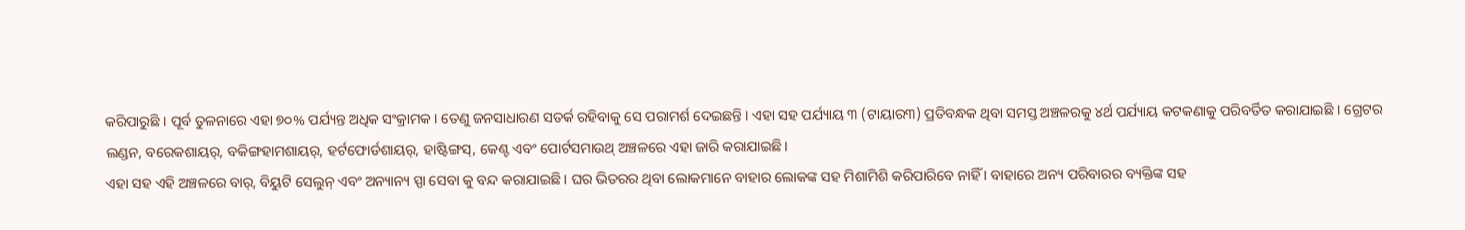କରିପାରୁଛି । ପୂର୍ବ ତୁଳନାରେ ଏହା ୭୦% ପର୍ଯ୍ୟନ୍ତ ଅଧିକ ସଂକ୍ରାମକ । ତେଣୁ ଜନସାଧାରଣ ସତର୍କ ରହିବାକୁ ସେ ପରାମର୍ଶ ଦେଇଛନ୍ତି । ଏହା ସହ ପର୍ଯ୍ୟାୟ ୩ (ଟାୟାର୩) ପ୍ରତିବନ୍ଧକ ଥିବା ସମସ୍ତ ଅଞ୍ଚଳରକୁ ୪ର୍ଥ ପର୍ଯ୍ୟାୟ କଟକଣାକୁ ପରିବର୍ତିତ କରାଯାଇଛି । ଗ୍ରେଟର ଲଣ୍ଡନ, ବରେକଶାୟର୍, ବକିଙ୍ଗହାମଶାୟର୍, ହର୍ଟଫୋର୍ଡଶାୟର୍, ହାଷ୍ଟିଙ୍ଗସ୍, କେଣ୍ଟ ଏବଂ ପୋର୍ଟସମାଉଥ୍ ଅଞ୍ଚଳରେ ଏହା ଜାରି କରାଯାଇଛି।
ଏହା ସହ ଏହି ଅଞ୍ଚଳରେ ବାର୍, ବିୟୁଟି ସେଲୁନ୍ ଏବଂ ଅନ୍ୟାନ୍ୟ ସ୍ପା ସେବା କୁ ବନ୍ଦ କରାଯାଇଛି । ଘର ଭିତରର ଥିବା ଲୋକମାନେ ବାହାର ଲୋକଙ୍କ ସହ ମିଶାମିଶି କରିପାରିବେ ନାହିଁ । ବାହାରେ ଅନ୍ୟ ପରିବାରର ବ୍ୟକ୍ତିଙ୍କ ସହ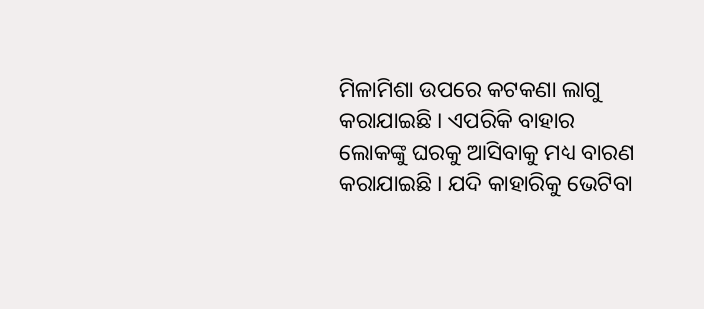ମିଳାମିଶା ଉପରେ କଟକଣା ଲାଗୁ କରାଯାଇଛି । ଏପରିକି ବାହାର ଲୋକଙ୍କୁ ଘରକୁ ଆସିବାକୁ ମଧ୍ୟ ବାରଣ କରାଯାଇଛି । ଯଦି କାହାରିକୁ ଭେଟିବା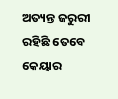ଅତ୍ୟନ୍ତ ଜରୁରୀ ରହିଛି ତେବେ କେୟାର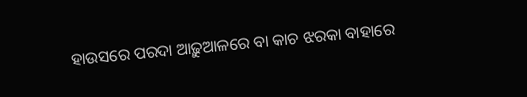ହାଉସରେ ପରଦା ଆଢ଼ୁଆଳରେ ବା କାଚ ଝରକା ବାହାରେ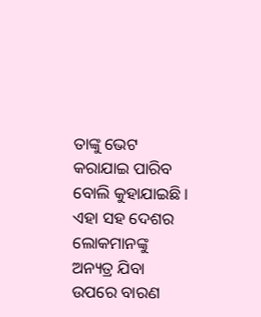ତାଙ୍କୁ ଭେଟ କରାଯାଇ ପାରିବ ବୋଲି କୁହାଯାଇଛି । ଏହା ସହ ଦେଶର ଲୋକମାନଙ୍କୁ ଅନ୍ୟତ୍ର ଯିବା ଉପରେ ବାରଣ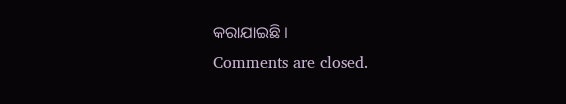କରାଯାଇଛି ।
Comments are closed.